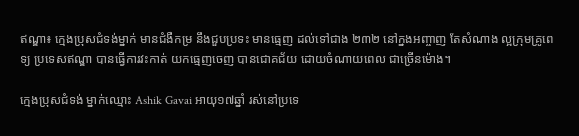ឥណ្ឌា៖ ក្មេងប្រុសជំទង់ម្នាក់ មានជំងឺកម្រ នឹងជួបប្រទះ មានធ្មេញ ដល់ទៅជាង ២៣២ នៅក្នងអញ្ចាញ តែសំណាង ល្អក្រុមគ្រូពេទ្យ ប្រទេសឥណ្ឌា បានធ្វើការវះកាត់ យកធ្មេញចេញ បានជោគជ័យ ដោយចំណាយពេល ជាច្រើនម៉ោង។

ក្មេងប្រុសជំទង់ ម្នាក់ឈ្មោះ Ashik Gavai អាយុ១៧ឆ្នាំ រស់នៅប្រទេ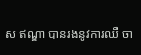ស ឥណ្ឌា បានរងនូវការឈឺ ចា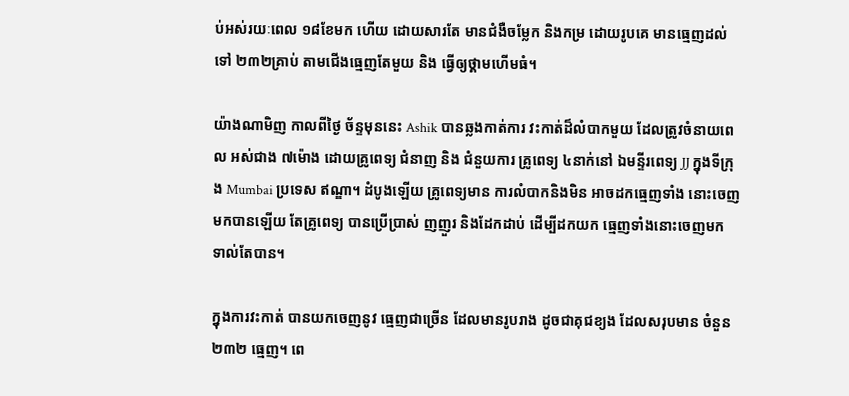ប់អស់រយៈពេល ១៨ខែមក ហើយ ដោយសារតែ មានជំងឺចម្លែក និងកម្រ ដោយរូបគេ មានធ្មេញដល់ទៅ ២៣២គ្រាប់ តាមជើងធ្មេញតែមួយ និង ធ្វើឲ្យថ្គាមហើមធំ។

យ៉ាងណាមិញ កាលពីថ្ងៃ ច័ន្ទមុននេះ Ashik បានឆ្លងកាត់ការ វះកាត់ដ៏លំបាកមួយ ដែលត្រូវចំនាយពេល អស់ជាង ៧ម៉ោង ដោយគ្រូពេទ្យ ជំនាញ និង ជំនួយការ គ្រូពេទ្យ ៤នាក់នៅ ឯមន្ទីរពេទ្យ JJ ក្នុងទីក្រុង Mumbai ប្រទេស ឥណ្ឌា។ ដំបូងឡើយ គ្រូពេទ្យមាន ការលំបាកនិងមិន អាចដកធ្មេញទាំង នោះចេញមកបានឡើយ តែគ្រូពេទ្យ បានប្រើប្រាស់ ញញួរ និងដែកដាប់ ដើម្បីដកយក ធ្មេញទាំងនោះចេញមក ទាល់តែបាន។

ក្នុងការវះកាត់ បានយកចេញនូវ ធ្មេញជាច្រើន ដែលមានរូបរាង ដូចជាគុជខ្យង ដែលសរុបមាន ចំនួន ២៣២ ធ្មេញ។ ពេ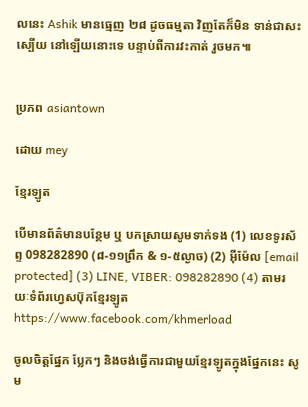លនេះ Ashik មានធ្មេញ ២៨ ដូចធម្មតា វិញតែក៏មិន ទាន់ជាសះស្បើយ នៅឡើយនោះទេ បន្ទាប់ពីការវះកាត់ រួចមក៕


ប្រភព asiantown

ដោយ mey

ខ្មែរឡូត

បើមានព័ត៌មានបន្ថែម ឬ បកស្រាយសូមទាក់ទង (1) លេខទូរស័ព្ទ 098282890 (៨-១១ព្រឹក & ១-៥ល្ងាច) (2) អ៊ីម៉ែល [email protected] (3) LINE, VIBER: 098282890 (4) តាមរយៈទំព័រហ្វេសប៊ុកខ្មែរឡូត https://www.facebook.com/khmerload

ចូលចិត្តផ្នែក ប្លែកៗ និងចង់ធ្វើការជាមួយខ្មែរឡូតក្នុងផ្នែកនេះ សូម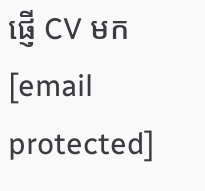ផ្ញើ CV មក [email protected]